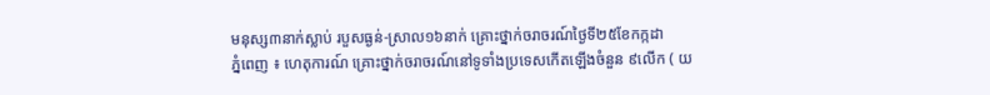មនុស្ស៣នាក់ស្លាប់ របួសធ្ងន់-ស្រាល១៦នាក់ គ្រោះថ្នាក់ចរាចរណ៍ថ្ងៃទី២៥ខែកក្កដា
ភ្នំពេញ ៖ ហេតុការណ៍ គ្រោះថ្នាក់ចរាចរណ៍នៅទូទាំងប្រទេសកើតឡើងចំនួន ៩លើក ( យ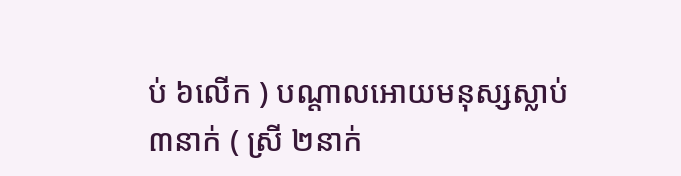ប់ ៦លើក ) បណ្តាលអោយមនុស្សស្លាប់ ៣នាក់ ( ស្រី ២នាក់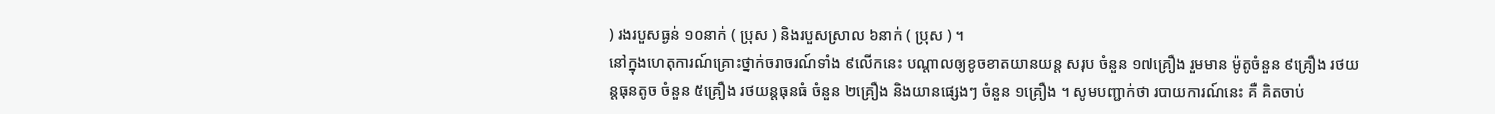) រងរបួសធ្ងន់ ១០នាក់ ( ប្រុស ) និងរបួសស្រាល ៦នាក់ ( ប្រុស ) ។
នៅក្នុងហេតុការណ៍គ្រោះថ្នាក់ចរាចរណ៍ទាំង ៩លើកនេះ បណ្តាលឲ្យខូចខាតយានយន្ត សរុប ចំនួន ១៧គ្រឿង រួមមាន ម៉ូតូចំនួន ៩គ្រឿង រថយន្តធុនតូច ចំនួន ៥គ្រឿង រថយន្តធុនធំ ចំនួន ២គ្រឿង និងយានផ្សេងៗ ចំនួន ១គ្រឿង ។ សូមបញ្ជាក់ថា របាយការណ៍នេះ គឺ គិតចាប់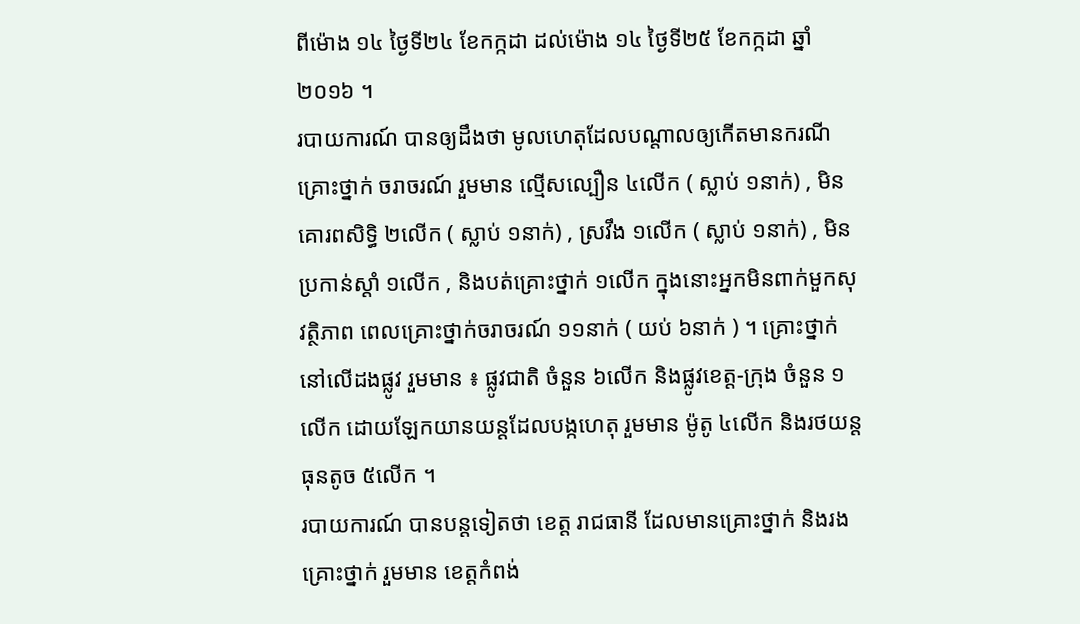ពីម៉ោង ១៤ ថ្ងៃទី២៤ ខែកក្កដា ដល់ម៉ោង ១៤ ថ្ងៃទី២៥ ខែកក្កដា ឆ្នាំ២០១៦ ។
របាយការណ៍ បានឲ្យដឹងថា មូលហេតុដែលបណ្តាលឲ្យកើតមានករណីគ្រោះថ្នាក់ ចរាចរណ៍ រួមមាន ល្មើសល្បឿន ៤លើក ( ស្លាប់ ១នាក់) , មិនគោរពសិទ្ធិ ២លើក ( ស្លាប់ ១នាក់) , ស្រវឹង ១លើក ( ស្លាប់ ១នាក់) , មិនប្រកាន់ស្តាំ ១លើក , និងបត់គ្រោះថ្នាក់ ១លើក ក្នុងនោះអ្នកមិនពាក់មួកសុវត្ថិភាព ពេលគ្រោះថ្នាក់ចរាចរណ៍ ១១នាក់ ( យប់ ៦នាក់ ) ។ គ្រោះថ្នាក់នៅលើដងផ្លូវ រួមមាន ៖ ផ្លូវជាតិ ចំនួន ៦លើក និងផ្លូវខេត្ត-ក្រុង ចំនួន ១លើក ដោយឡែកយានយន្តដែលបង្កហេតុ រួមមាន ម៉ូតូ ៤លើក និងរថយន្តធុនតូច ៥លើក ។
របាយការណ៍ បានបន្ដទៀតថា ខេត្ត រាជធានី ដែលមានគ្រោះថ្នាក់ និងរងគ្រោះថ្នាក់ រួមមាន ខេត្តកំពង់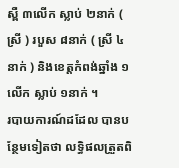ស្ពឺ ៣លើក ស្លាប់ ២នាក់ ( ស្រី ) របួស ៨នាក់ ( ស្រី ៤នាក់ ) និងខេត្តកំពង់ឆ្នាំង ១លើក ស្លាប់ ១នាក់ ។
របាយការណ៍ដដែល បានបន្ថែមទៀតថា លទ្ធិផលត្រួតពិ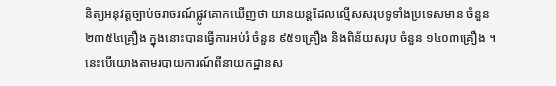និត្យអនុវត្តច្បាប់ចរាចរណ៍ផ្លូវគោកឃើញថា យានយន្តដែលល្មើសសរុបទូទាំងប្រទេសមាន ចំនួន ២៣៥៤គ្រឿង ក្នុងនោះបានធ្វើការអប់រំ ចំនួន ៩៥១គ្រឿង និងពិន័យសរុប ចំនួន ១៤០៣គ្រឿង ។ នេះបើយោងតាមរបាយការណ៍ពីនាយកដ្ឋានស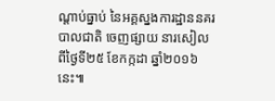ណ្តាប់ធ្នាប់ នៃអគ្គស្នងការដ្ឋាននគរបាលជាតិ ចេញផ្សាយ នារសៀលពីថ្ងៃទី២៥ ខែកក្កដា ឆ្នាំ២០១៦ នេះ៕